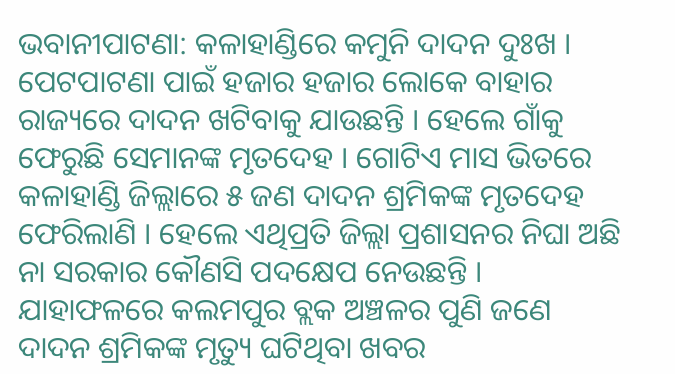ଭବାନୀପାଟଣା: କଳାହାଣ୍ଡିରେ କମୁନି ଦାଦନ ଦୁଃଖ । ପେଟପାଟଣା ପାଇଁ ହଜାର ହଜାର ଲୋକେ ବାହାର ରାଜ୍ୟରେ ଦାଦନ ଖଟିବାକୁ ଯାଉଛନ୍ତି । ହେଲେ ଗାଁକୁ ଫେରୁଛି ସେମାନଙ୍କ ମୃତଦେହ । ଗୋଟିଏ ମାସ ଭିତରେ କଳାହାଣ୍ଡି ଜିଲ୍ଲାରେ ୫ ଜଣ ଦାଦନ ଶ୍ରମିକଙ୍କ ମୃତଦେହ ଫେରିଲାଣି । ହେଲେ ଏଥିପ୍ରତି ଜିଲ୍ଲା ପ୍ରଶାସନର ନିଘା ଅଛି ନା ସରକାର କୌଣସି ପଦକ୍ଷେପ ନେଉଛନ୍ତି । ଯାହାଫଳରେ କଲମପୁର ବ୍ଲକ ଅଞ୍ଚଳର ପୁଣି ଜଣେ ଦାଦନ ଶ୍ରମିକଙ୍କ ମୃତ୍ୟୁ ଘଟିଥିବା ଖବର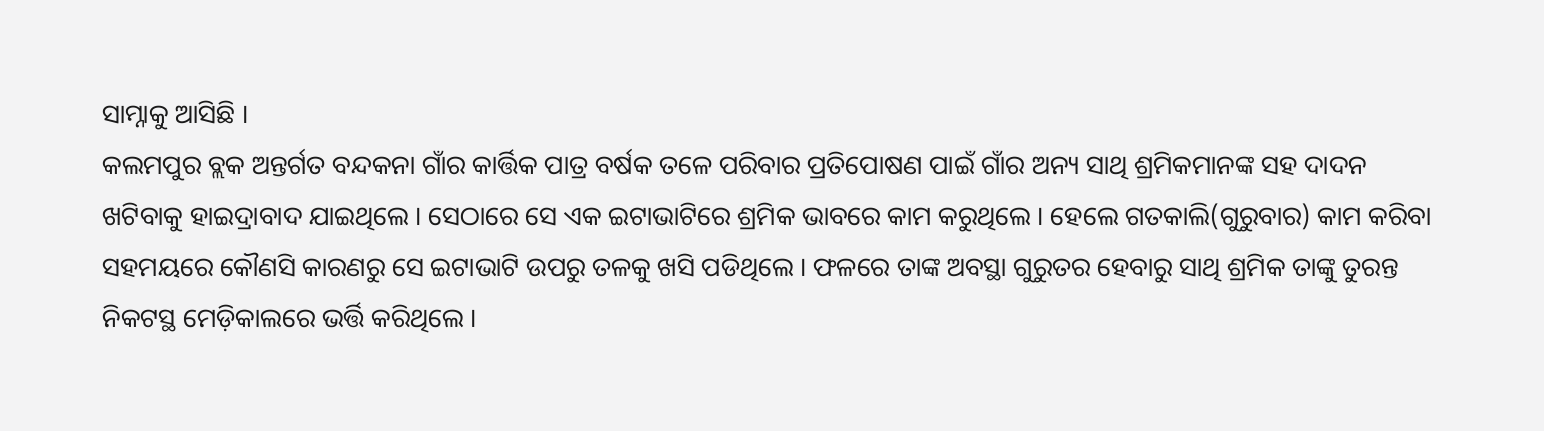ସାମ୍ନାକୁ ଆସିଛି ।
କଲମପୁର ବ୍ଲକ ଅନ୍ତର୍ଗତ ବନ୍ଦକନା ଗାଁର କାର୍ତ୍ତିକ ପାତ୍ର ବର୍ଷକ ତଳେ ପରିବାର ପ୍ରତିପୋଷଣ ପାଇଁ ଗାଁର ଅନ୍ୟ ସାଥି ଶ୍ରମିକମାନଙ୍କ ସହ ଦାଦନ ଖଟିବାକୁ ହାଇଦ୍ରାବାଦ ଯାଇଥିଲେ । ସେଠାରେ ସେ ଏକ ଇଟାଭାଟିରେ ଶ୍ରମିକ ଭାବରେ କାମ କରୁଥିଲେ । ହେଲେ ଗତକାଲି(ଗୁରୁବାର) କାମ କରିବା ସହମୟରେ କୌଣସି କାରଣରୁ ସେ ଇଟାଭାଟି ଉପରୁ ତଳକୁ ଖସି ପଡିଥିଲେ । ଫଳରେ ତାଙ୍କ ଅବସ୍ଥା ଗୁରୁତର ହେବାରୁ ସାଥି ଶ୍ରମିକ ତାଙ୍କୁ ତୁରନ୍ତ ନିକଟସ୍ଥ ମେଡ଼ିକାଲରେ ଭର୍ତ୍ତି କରିଥିଲେ ।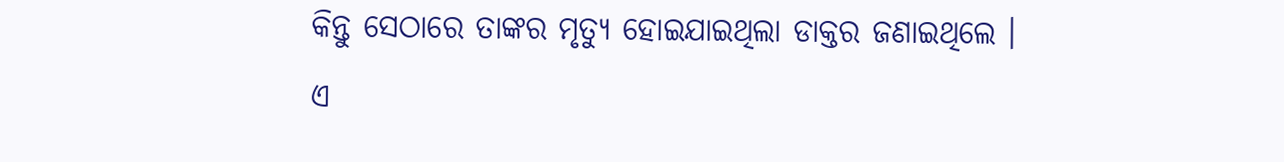କିନ୍ତୁ ସେଠାରେ ତାଙ୍କର ମୃତ୍ୟୁ ହୋଇଯାଇଥିଲା ଡାକ୍ତର ଜଣାଇଥିଲେ ।
ଏ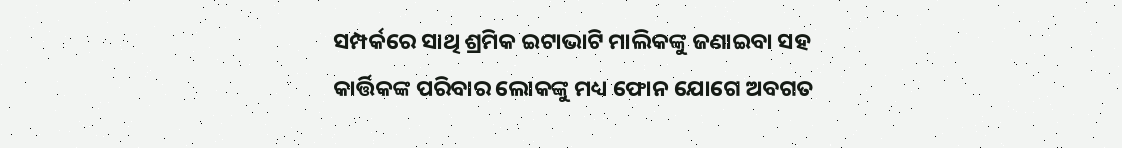ସମ୍ପର୍କରେ ସାଥି ଶ୍ରମିକ ଇଟାଭାଟି ମାଲିକଙ୍କୁ ଜଣାଇବା ସହ କାର୍ତ୍ତିକଙ୍କ ପରିବାର ଲୋକଙ୍କୁ ମଧ୍ୟ ଫୋନ ଯୋଗେ ଅବଗତ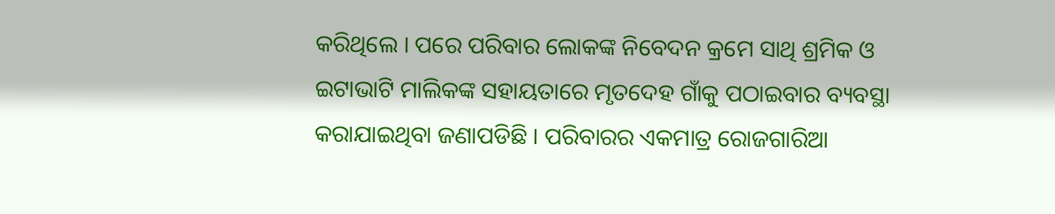କରିଥିଲେ । ପରେ ପରିବାର ଲୋକଙ୍କ ନିବେଦନ କ୍ରମେ ସାଥି ଶ୍ରମିକ ଓ ଇଟାଭାଟି ମାଲିକଙ୍କ ସହାୟତାରେ ମୃତଦେହ ଗାଁକୁ ପଠାଇବାର ବ୍ୟବସ୍ଥା କରାଯାଇଥିବା ଜଣାପଡିଛି । ପରିବାରର ଏକମାତ୍ର ରୋଜଗାରିଆ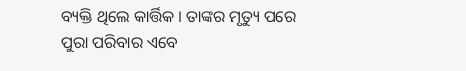ବ୍ୟକ୍ତି ଥିଲେ କାର୍ତ୍ତିକ । ତାଙ୍କର ମୃତ୍ୟୁ ପରେ ପୁରା ପରିବାର ଏବେ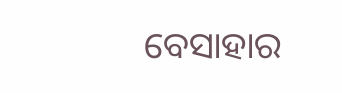ବେସାହାର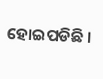ହୋଇପଡିଛି ।